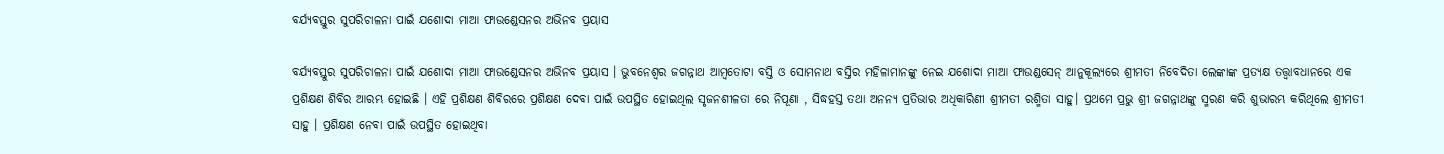ବର୍ଯ୍ୟବସ୍ତୁର ସୁପରିଚାଳନା ପାଇଁ ଯଶୋଦା ମାଆ ଫାଉଣ୍ଡେସନର ଅଭିନବ ପ୍ରୟାସ

ବର୍ଯ୍ୟବସ୍ତୁର ସୁପରିଚାଳନା ପାଇଁ ଯଶୋଦା ମାଆ ଫାଉଣ୍ଡେସନର ଅଭିନବ ପ୍ରୟାସ । ଭୁବନେଶ୍ୱର ଜଗନ୍ନାଥ ଆମ୍ବତୋଟା ବସ୍ତି ଓ ସୋମନାଥ ବସ୍ତିର ମହିଳାମାନଙ୍କୁ ନେଇ ଯଶୋଦା ମାଆ ଫାଉଣ୍ଡସେନ୍ ଆନୁକୂଲ୍ୟରେ ଶ୍ରୀମତୀ ନିବେଦିତା ଲେଙ୍କାଙ୍କ ପ୍ରତ୍ୟକ୍ଷ ତତ୍ତ୍ୱାବଧାନରେ ଏକ ପ୍ରଶିକ୍ଷଣ ଶିବିର ଆରମ୍ଭ ହୋଇଛି । ଏହି ପ୍ରଶିକ୍ଷଣ ଶିବିରରେ ପ୍ରଶିକ୍ଷଣ ଦେବା ପାଇଁ ଉପସ୍ଥିତ ହୋଇଥିଲ ସୃଜନଶୀଳତା ରେ ନିପୂଣା , ସିଦ୍ଧହସ୍ତ ତଥା ଅନନ୍ୟ ପ୍ରତିଭାର ଅଧିକାରିଣୀ ଶ୍ରୀମତୀ ରଶ୍ମିତା ସାହୁ। ପ୍ରଥମେ ପ୍ରଭୁ ଶ୍ରୀ ଜଗନ୍ନାଥଙ୍କୁ ସ୍ମରଣ କରି ଶୁଭାରମ୍ଭ କରିଥିଲେ ଶ୍ରୀମତୀ ସାହୁ । ପ୍ରଶିକ୍ଷଣ ନେବା ପାଇଁ ଉପସ୍ଥିତ ହୋଇଥିବା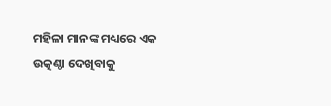ମହିଳା ମାନଙ୍କ ମଧ୍ୟରେ ଏକ ଉତ୍କଣ୍ଠା ଦେଖିବାକୁ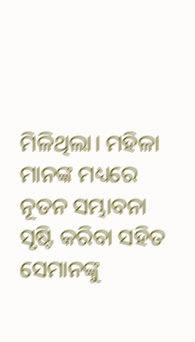ମିଳିଥିଲା। ମହିଳା ମାନଙ୍କ ମଧ୍ୟରେ ନୂତନ ସମ୍ଭାବନା ସୃଷ୍ଟି କରିବା ସହିତ ସେମାନଙ୍କୁ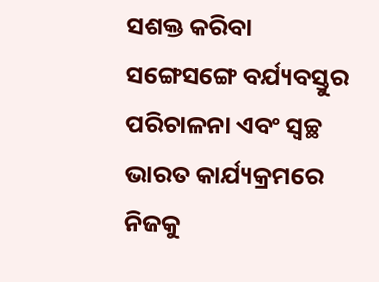ସଶକ୍ତ କରିବା ସଙ୍ଗେସଙ୍ଗେ ବର୍ଯ୍ୟବସ୍ତୁର ପରିଚାଳନା ଏବଂ ସ୍ବଚ୍ଛ ଭାରତ କାର୍ଯ୍ୟକ୍ରମରେ ନିଜକୁ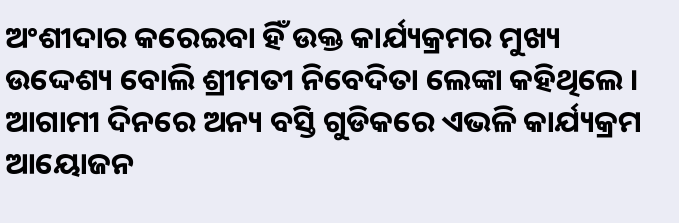ଅଂଶୀଦାର କରେଇବା ହିଁ ଉକ୍ତ କାର୍ଯ୍ୟକ୍ରମର ମୁଖ୍ୟ ଉଦ୍ଦେଶ୍ୟ ବୋଲି ଶ୍ରୀମତୀ ନିବେଦିତା ଲେଙ୍କା କହିଥିଲେ । ଆଗାମୀ ଦିନରେ ଅନ୍ୟ ବସ୍ତି ଗୁଡିକରେ ଏଭଳି କାର୍ଯ୍ୟକ୍ରମ ଆୟୋଜନ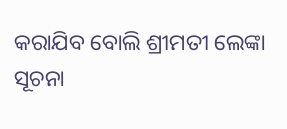କରାଯିବ ବୋଲି ଶ୍ରୀମତୀ ଲେଙ୍କା ସୂଚନା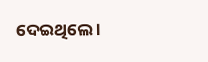ଦେଇଥିଲେ ।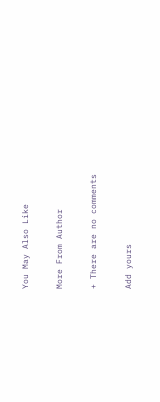You May Also Like

More From Author

+ There are no comments

Add yours